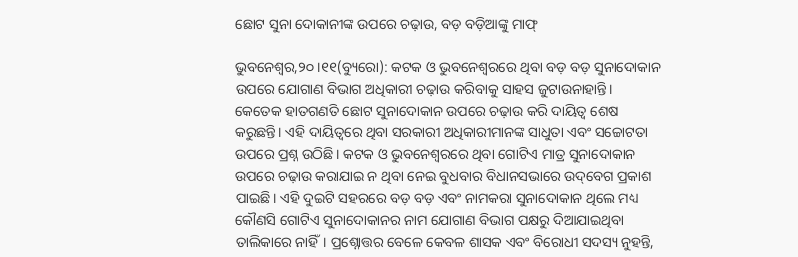ଛୋଟ ସୁନା ଦୋକାନୀଙ୍କ ଉପରେ ଚଢ଼ାଉ, ବଡ଼ ବଡ଼ିଆଙ୍କୁ ମାଫ୍‌

ଭୁବନେଶ୍ୱର,୨୦।୧୧(ବ୍ୟୁରୋ): କଟକ ଓ ଭୁବନେଶ୍ୱରରେ ଥିବା ବଡ଼ ବଡ଼ ସୁନାଦୋକାନ ଉପରେ ଯୋଗାଣ ବିଭାଗ ଅଧିକାରୀ ଚଢ଼ାଉ କରିବାକୁ ସାହସ ଜୁଟାଉନାହାନ୍ତି। କେତେକ ହାତଗଣତି ଛୋଟ ସୁନାଦୋକାନ ଉପରେ ଚଢ଼ାଉ କରି ଦାୟିତ୍ୱ ଶେଷ କରୁଛନ୍ତି। ଏହି ଦାୟିତ୍ୱରେ ଥିବା ସରକାରୀ ଅଧିକାରୀମାନଙ୍କ ସାଧୁତା ଏବଂ ସଚ୍ଚୋଟତା ଉପରେ ପ୍ରଶ୍ନ ଉଠିଛି। କଟକ ଓ ଭୁବନେଶ୍ୱରରେ ଥିବା ଗୋଟିଏ ମାତ୍ର ସୁନାଦୋକାନ ଉପରେ ଚଢ଼ାଉ କରାଯାଇ ନ ଥିବା ନେଇ ବୁଧବାର ବିଧାନସଭାରେ ଉଦ୍‌ବେଗ ପ୍ରକାଶ ପାଇଛି। ଏହି ଦୁଇଟି ସହରରେ ବଡ଼ ବଡ଼ ଏବଂ ନାମକରା ସୁନାଦୋକାନ ଥିଲେ ମଧ୍ୟ କୌଣସି ଗୋଟିଏ ସୁନାଦୋକାନର ନାମ ଯୋଗାଣ ବିଭାଗ ପକ୍ଷରୁ ଦିଆଯାଇଥିବା ତାଲିକାରେ ନାହିଁ। ପ୍ରଶ୍ନୋତ୍ତର ବେଳେ କେବଳ ଶାସକ ଏବଂ ବିରୋଧୀ ସଦସ୍ୟ ନୁହନ୍ତି,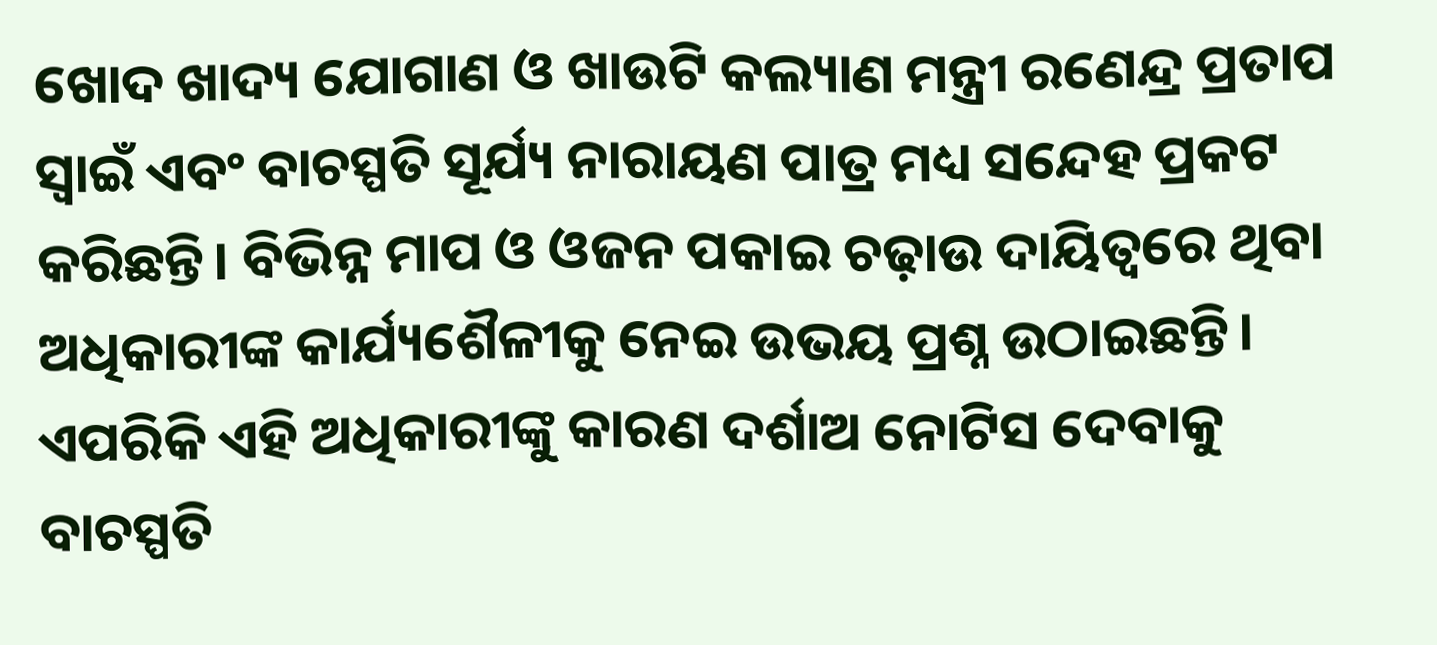ଖୋଦ ଖାଦ୍ୟ ଯୋଗାଣ ଓ ଖାଉଟି କଲ୍ୟାଣ ମନ୍ତ୍ରୀ ରଣେନ୍ଦ୍ର ପ୍ରତାପ ସ୍ବାଇଁ ଏବଂ ବାଚସ୍ପତି ସୂର୍ଯ୍ୟ ନାରାୟଣ ପାତ୍ର ମଧ୍ୟ ସନ୍ଦେହ ପ୍ରକଟ କରିଛନ୍ତି। ବିଭିନ୍ନ ମାପ ଓ ଓଜନ ପକାଇ ଚଢ଼ାଉ ଦାୟିତ୍ୱରେ ଥିବା ଅଧିକାରୀଙ୍କ କାର୍ଯ୍ୟଶୈଳୀକୁ ନେଇ ଉଭୟ ପ୍ରଶ୍ନ ଉଠାଇଛନ୍ତି। ଏପରିକି ଏହି ଅଧିକାରୀଙ୍କୁ କାରଣ ଦର୍ଶାଅ ନୋଟିସ ଦେବାକୁ ବାଚସ୍ପତି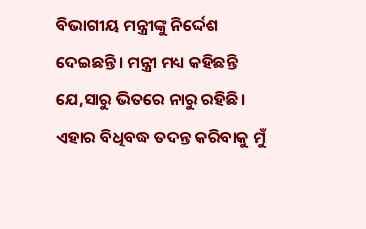ବିଭାଗୀୟ ମନ୍ତ୍ରୀଙ୍କୁ ନିର୍ଦ୍ଦେଶ ଦେଇଛନ୍ତି। ମନ୍ତ୍ରୀ ମଧ୍ୟ କହିଛନ୍ତି ଯେ,ସାରୁ ଭିତରେ ନାରୁ ରହିଛି। ଏହାର ବିଧିବଦ୍ଧ ତଦନ୍ତ କରିବାକୁ ମୁଁ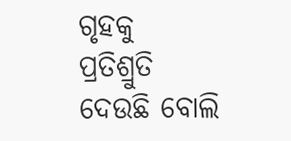ଗୃହକୁ ପ୍ରତିଶ୍ରୁତି ଦେଉଛି ବୋଲି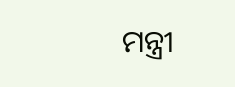ମନ୍ତ୍ରୀ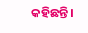କହିଛନ୍ତି।